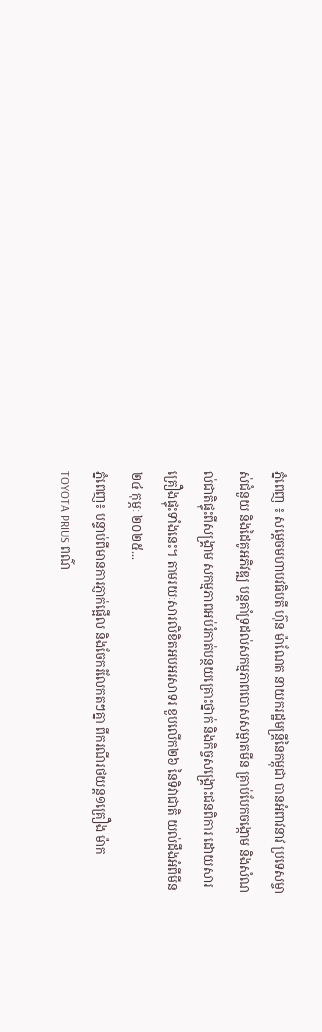ភ្នំពេញ ៖ សម្ដេចមហាបវធិបតី ហ៊ុន ម៉ាណែត នាយករដ្ឋមន្ដ្រីនៃកម្ពុជា បានអំពាវនាវ ប្រទេសម្ចាស់ជំនួយ និងដៃគូអភិវឌ្ឍ បន្តគាំទ្រដល់សកម្មភាពបោសសម្អាតមីន គ្រាប់បែកចង្កោម និងសំណល់ជាតិផ្ទុះពីសង្គ្រាម សកម្មភាពអប់រំកាត់បន្ថយគ្រោះថ្នាក់ និងកិច្ចសង្គ្រោះជនពិការ ដោយសារគ្រឿងផ្ទុះទាំងនេះ។ តាមរយៈសារលិខិតអបអរសាទរ ខួបលើក២៦ នៃទិវាជាតិ យល់ដឹងអំពីមីន ២៤ កុម្ភៈ ២០២៥...
ភ្នំពេញ៖ បន្ទាប់ពីមានការភ្ញាក់ផ្អើល និងចែករំលែកតៗគ្នា ពីករណីរថយន្ត១គ្រឿង ម៉ាកTOYOTA PRIUS ពណ៌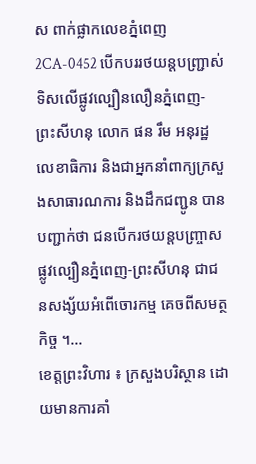ស ពាក់ផ្លាកលេខភ្នំពេញ 2CA-0452 បើកបររថយន្តបញ្ជ្រាស់ទិសលើផ្លូវល្បឿនលឿនភ្នំពេញ- ព្រះសីហនុ លោក ផន រឹម អនុរដ្ឋលេខាធិការ និងជាអ្នកនាំពាក្យក្រសួងសាធារណការ និងដឹកជញ្ជូន បានបញ្ជាក់ថា ជនបើករថយន្តបញ្ច្រាសផ្លូវល្បឿនភ្នំពេញ-ព្រះសីហនុ ជាជនសង្ស័យអំពើចោរកម្ម គេចពីសមត្ថកិច្ច ។...
ខេត្តព្រះវិហារ ៖ ក្រសួងបរិស្ថាន ដោយមានការគាំ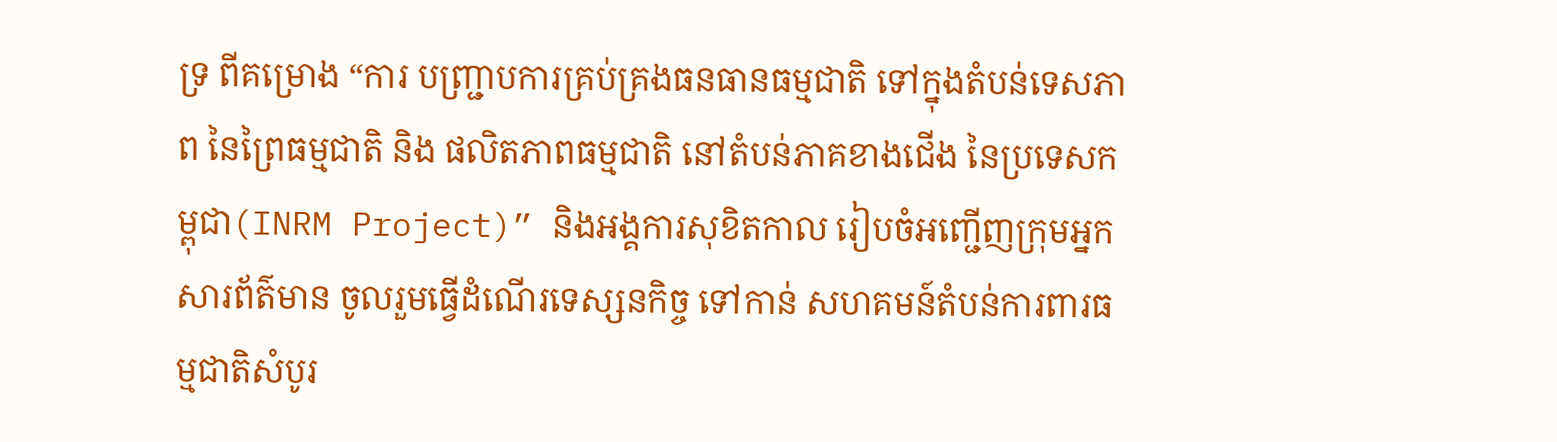ទ្រ ពីគម្រោង “ការ បញ្ជ្រាបការគ្រប់គ្រងធនធានធម្មជាតិ ទៅក្នុងតំបន់ទេសភាព នៃព្រៃធម្មជាតិ និង ផលិតភាពធម្មជាតិ នៅតំបន់ភាគខាងជើង នៃប្រទេសកម្ពុជា(INRM Project)” និងអង្គការសុខិតកាល រៀបចំអញ្ជើញក្រុមអ្នកសារព័ត៌មាន ចូលរួមធ្វើដំណើរទេស្សនកិច្ច ទៅកាន់ សហគមន៍តំបន់ការពារធម្មជាតិសំបូរ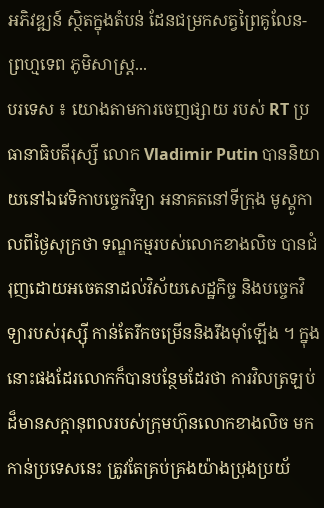អភិវឌ្ឍន៍ ស្ថិតក្នុងតំបន់ ដែនជម្រកសត្វព្រៃគូលែន-ព្រហ្មទេព ភូមិសាស្ត្រ...
បរទេស ៖ យោងតាមការចេញផ្សាយ របស់ RT ប្រធានាធិបតីរុស្សី លោក Vladimir Putin បាននិយាយនៅឯវេទិកាបច្ចេកវិទ្យា អនាគតនៅទីក្រុង មូស្គូកាលពីថ្ងៃសុក្រថា ទណ្ឌកម្មរបស់លោកខាងលិច បានជំរុញដោយអចេតនាដល់វិស័យសេដ្ឋកិច្ច និងបច្ចេកវិទ្យារបស់រុស្ស៊ី កាន់តែរីកចម្រើននិងរឹងម៉ាំឡើង ។ ក្នុងនោះផងដែរលោកក៏បានបន្ថែមដែរថា ការវិលត្រឡប់ ដ៏មានសក្តានុពលរបស់ក្រុមហ៊ុនលោកខាងលិច មកកាន់ប្រទេសនេះ ត្រូវតែគ្រប់គ្រងយ៉ាងប្រុងប្រយ័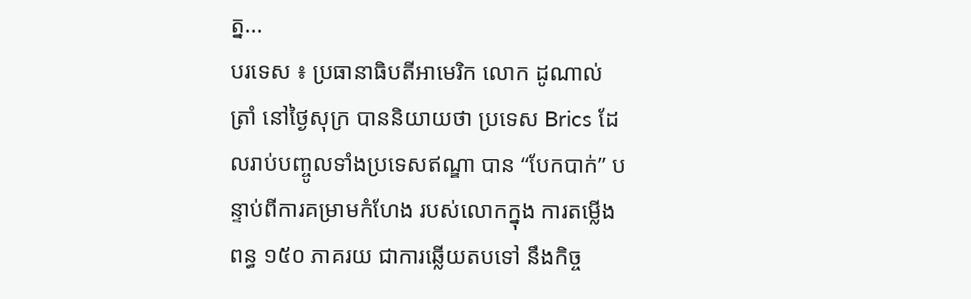ត្ន...
បរទេស ៖ ប្រធានាធិបតីអាមេរិក លោក ដូណាល់ ត្រាំ នៅថ្ងៃសុក្រ បាននិយាយថា ប្រទេស Brics ដែលរាប់បញ្ចូលទាំងប្រទេសឥណ្ឌា បាន “បែកបាក់” បន្ទាប់ពីការគម្រាមកំហែង របស់លោកក្នុង ការតម្លើងពន្ធ ១៥០ ភាគរយ ជាការឆ្លើយតបទៅ នឹងកិច្ច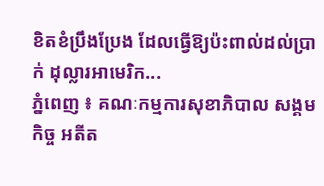ខិតខំប្រឹងប្រែង ដែលធ្វើឱ្យប៉ះពាល់ដល់ប្រាក់ ដុល្លារអាមេរិក...
ភ្នំពេញ ៖ គណៈកម្មការសុខាភិបាល សង្គមកិច្ច អតីត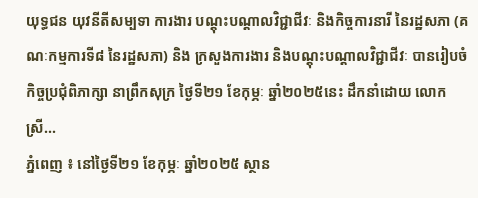យុទ្ធជន យុវនីតីសម្បទា ការងារ បណ្តុះបណ្តាលវិជ្ជាជីវៈ និងកិច្ចការនារី នៃរដ្ឋសភា (គណៈកម្មការទី៨ នៃរដ្ឋសភា) និង ក្រសួងការងារ និងបណ្តុះបណ្តាលវិជ្ជាជីវៈ បានរៀបចំកិច្ចប្រជុំពិភាក្សា នាព្រឹកសុក្រ ថ្ងៃទី២១ ខែកុម្ភៈ ឆ្នាំ២០២៥នេះ ដឹកនាំដោយ លោកស្រី...
ភ្នំពេញ ៖ នៅថ្ងៃទី២១ ខែកុម្ភៈ ឆ្នាំ២០២៥ ស្ថាន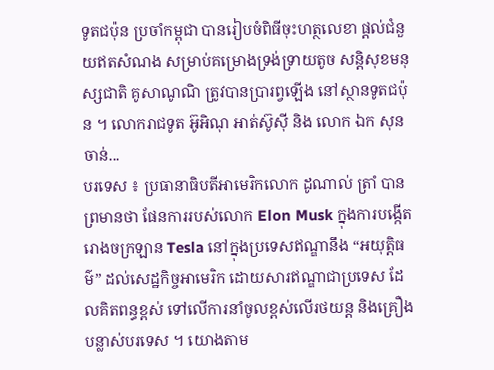ទូតជប៉ុន ប្រចាំកម្ពុជា បានរៀបចំពិធីចុះហត្ថលេខា ផ្តល់ជំនួយឥតសំណង សម្រាប់គម្រោងទ្រង់ទ្រាយតូច សន្តិសុខមនុស្សជាតិ គូសាណូណិ ត្រូវបានប្រារព្វឡើង នៅស្ថានទូតជប៉ុន ។ លោករាជទូត អ៊ូអិណុ អាត់ស៊ូស៊ី និង លោក ឯក សុនចាន់...
បរទេស ៖ ប្រធានាធិបតីអាមេរិកលោក ដូណាល់ ត្រាំ បានព្រមានថា ផែនការរបស់លោក Elon Musk ក្នុងការបង្កើត រោងចក្រឡាន Tesla នៅក្នុងប្រទេសឥណ្ឌានឹង “អយុត្តិធម៌” ដល់សេដ្ឋកិច្ចអាមេរិក ដោយសារឥណ្ឌាជាប្រទេស ដែលគិតពន្ធខ្ពស់ ទៅលើការនាំចូលខ្ពស់លើរថយន្ត និងគ្រឿងបន្លាស់បរទេស ។ យោងតាម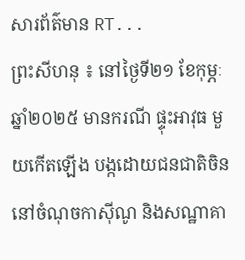សារព័ត៌មាន RT...
ព្រះសីហនុ ៖ នៅថ្ងៃទី២១ ខែកុម្ភៈ ឆ្នាំ២០២៥ មានករណី ផ្ទុះអាវុធ មួយកើតឡើង បង្កដោយជនជាតិចិន នៅចំណុចកាស៊ីណូ និងសណ្ឋាគា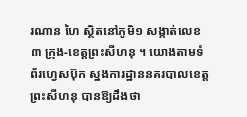រណាន ហៃ ស្ថិតនៅភូមិ១ សង្កាត់លេខ៣ ក្រុង-ខេត្តព្រះសីហនុ ។ យោងតាមទំព័រហ្វេសប៊ុក ស្នងការដ្ឋាននគរបាលខេត្តព្រះសីហនុ បានឱ្យដឹងថា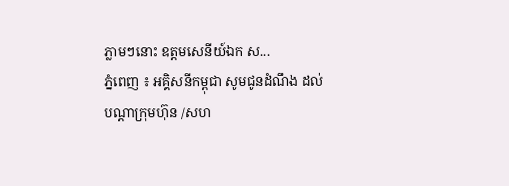ភ្លាមៗនោះ ឧត្តមសេនីយ៍ឯក ស...
ភ្នំពេញ ៖ អគ្គិសនីកម្ពុជា សូមជូនដំណឹង ដល់បណ្តាក្រុមហ៊ុន /សហ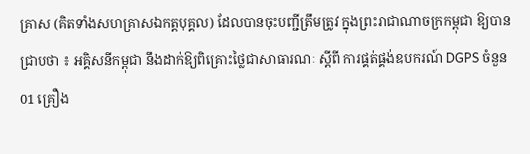គ្រាស (គិតទាំងសហគ្រាសឯកត្តបុគ្គល) ដែលបានចុះបញ្ជីត្រឹមត្រូវ ក្នុងព្រះរាជាណាចក្រកម្ពុជា ឱ្យបានជ្រាបថា ៖ អគ្គិសនីកម្ពុជា នឹងដាក់ឱ្យពិគ្រោះថ្លៃជាសាធារណៈ ស្តីពី ការផ្គត់ផ្គង់ឧបករណ៍ DGPS ចំនួន 01 គ្រឿង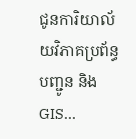ជូនការិយាល័យវិភាគប្រព័ន្ធបញ្ជូន និង GIS...